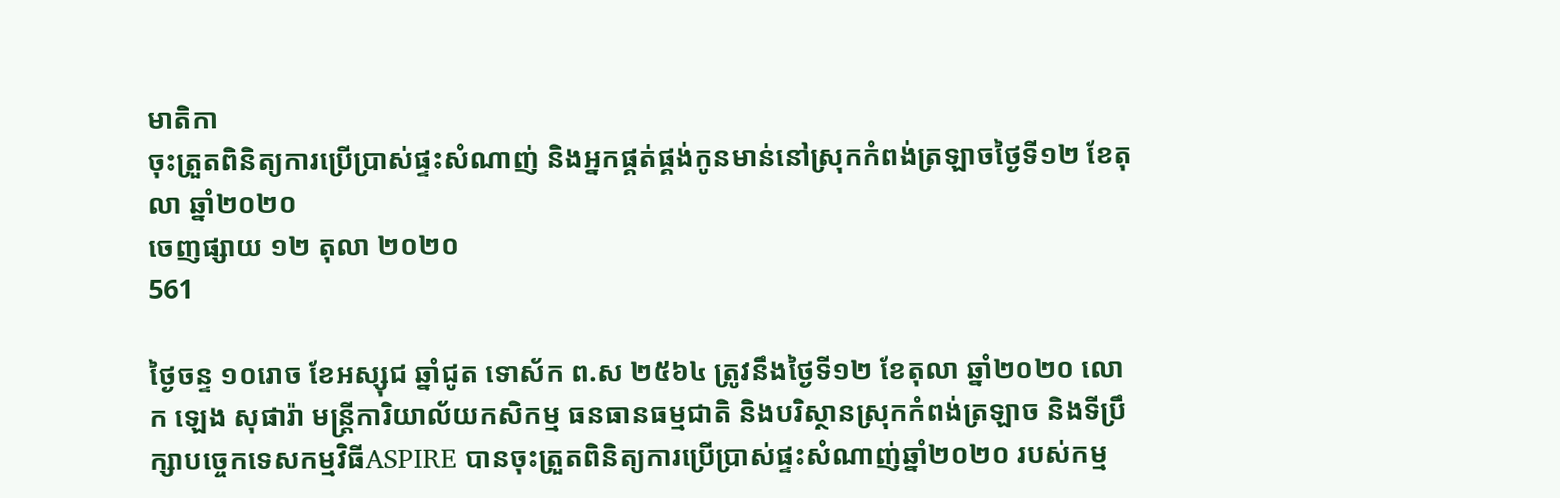មាតិកា
ចុះត្រួតពិនិត្យការប្រើប្រាស់ផ្ទះសំណាញ់ និងអ្នកផ្គត់ផ្គង់កូនមាន់នៅស្រុកកំពង់ត្រឡាចថ្ងៃទី១២ ខែតុលា ឆ្នាំ២០២០
ចេញផ្សាយ ១២ តុលា ២០២០
561

ថ្ងៃចន្ទ ១០រោច ខែអស្សុជ ឆ្នាំជូត ទោស័ក ព.ស ២៥៦៤ ត្រូវនឹងថ្ងៃទី១២ ខែតុលា ឆ្នាំ២០២០ លោក ឡេង សុផារ៉ា មន្ត្រីការិយាល័យកសិកម្ម ធនធានធម្មជាតិ និងបរិស្ថានស្រុកកំពង់ត្រឡាច និងទីប្រឹក្សាបច្ចេកទេសកម្មវិធីASPIRE បានចុះត្រួតពិនិត្យការប្រើប្រាស់ផ្ទះសំណាញ់ឆ្នាំ២០២០ របស់កម្ម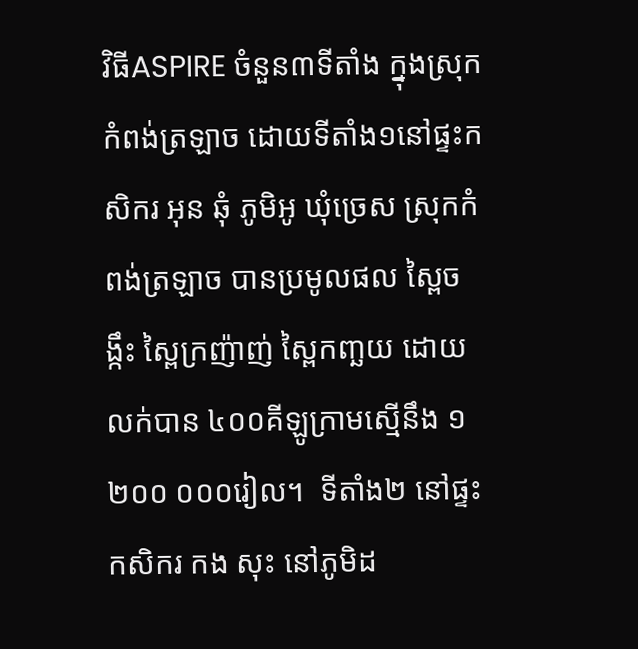វិធីASPIRE ចំនួន៣ទីតាំង ក្នុងស្រុកកំពង់ត្រឡាច ដោយទីតាំង១នៅផ្ទះកសិករ អុន ឆុំ ភូមិអូ ឃុំច្រេស ស្រុកកំពង់ត្រឡាច បានប្រមូលផល ស្ពៃចង្កឹះ ស្ពៃក្រញ៉ាញ់ ស្ពៃកញ្ឆយ ដោយលក់បាន ៤០០គីឡូក្រាមស្មើនឹង ១ ២០០ ០០០រៀល។  ទីតាំង២ នៅផ្ទះកសិករ កង សុះ នៅភូមិដ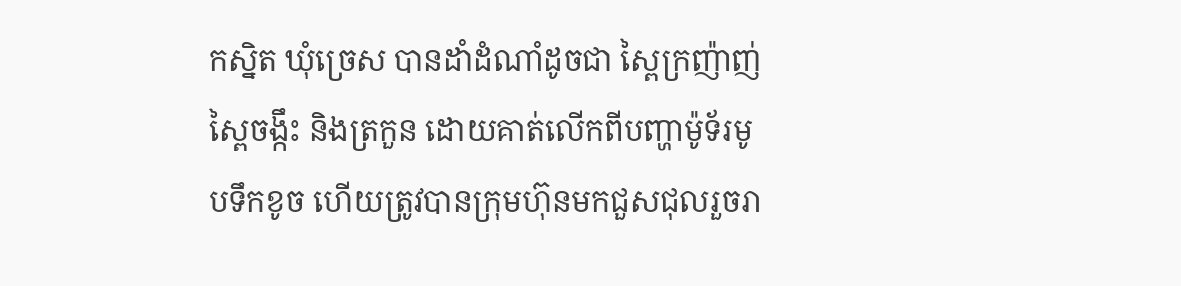កស្និត ឃុំច្រេស បានដាំដំណាំដូចជា ស្ពៃក្រញ៉ាញ់ ស្ពៃចង្កឹះ និងត្រកួន ដោយគាត់លើកពីបញ្ហាម៉ូទ័រមូបទឹកខូច ហើយត្រូវបានក្រុមហ៊ុនមកជួសជុលរួចរា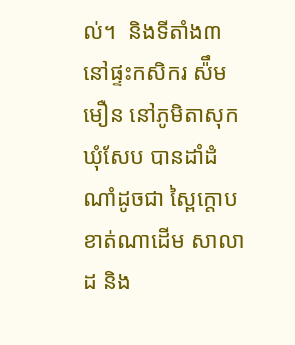ល់។  និងទីតាំង៣ នៅផ្ទះកសិករ ស៉ឹម មឿន នៅភូមិតាសុក ឃុំសែប បានដាំដំណាំដូចជា ស្ពៃក្តោប ខាត់ណាដើម សាលាដ និង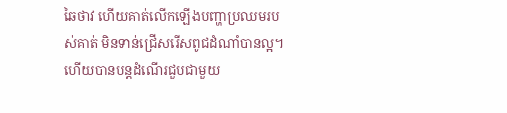ឆៃថាវ ហើយគាត់លើកឡើងបញ្ហាប្រឈមរបស់គាត់ មិនទាន់ជ្រើសរើសពូជដំណាំបានល្អ។  ហើយបានបន្តដំណើរជួបជាមួយ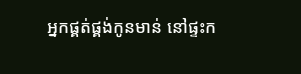អ្នកផ្គត់ផ្គង់កូនមាន់ នៅផ្ទះក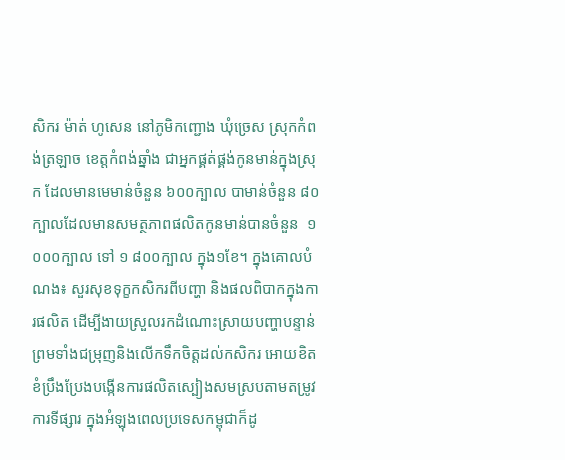សិករ ម៉ាត់ ហូសេន នៅភូមិកញ្ជោង ឃុំច្រេស ស្រុកកំពង់ត្រឡាច ខេត្តកំពង់ឆ្នាំង ជាអ្នកផ្គត់ផ្គង់កូនមាន់ក្នុងស្រុក ដែលមានមេមាន់ចំនួន ៦០០ក្បាល បាមាន់ចំនួន ៨០ក្បាលដែលមានសមត្ថភាពផលិតកូនមាន់បានចំនួន  ១ ០០០ក្បាល ទៅ ១ ៨០០ក្បាល ក្នុង១ខែ។ ក្នុងគោលបំណង៖ សួរសុខទុក្ខកសិករពីបញ្ហា និងផលពិបាកក្នុងការផលិត ដើម្បីងាយស្រួលរកដំណោះស្រាយបញ្ហាបន្ទាន់ ព្រមទាំងជម្រុញនិងលើកទឹកចិត្តដល់កសិករ អោយខិតខំប្រឹងប្រែងបង្កើនការផលិតស្បៀងសមស្របតាមតម្រូវការទីផ្សារ ក្នុងអំឡុងពេលប្រទេសកម្ពុជាក៏ដូ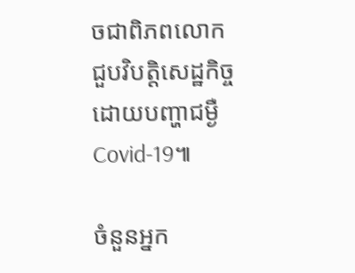ចជាពិភពលោកជួបវិបត្តិសេដ្ឋកិច្ចដោយបញ្ហាជម្ងឺCovid-19៕

ចំនួនអ្នក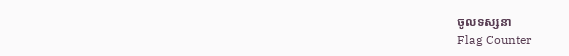ចូលទស្សនា
Flag Counter